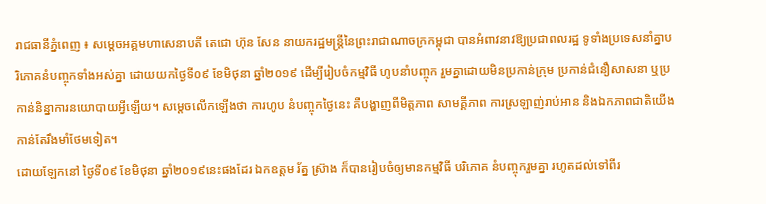រាជធានីភ្នំពេញ ៖ សម្តេចអគ្គមហាសេនាបតី តេជោ ហ៊ុន សែន នាយករដ្ឋមន្ត្រីនៃព្រះរាជាណាចក្រកម្ពុជា បានអំពាវនាវឱ្យប្រជាពលរដ្ឋ ទូទាំងប្រទេសនាំគ្នាបរិភោគនំបញ្ចុកទាំងអស់គ្នា ដោយយកថ្ងៃទី០៩ ខែមិថុនា ឆ្នាំ២០១៩ ដើម្បីរៀបចំកម្មវិធី ហូបនាំបញ្ចុក រួមគ្នាដោយមិនប្រកាន់ក្រុម ប្រកាន់ជំនឿសាសនា ឬប្រកាន់និន្នាការនយោបាយអ្វីឡើយ។ សម្តេចលើកឡើងថា ការហូប នំបញ្ចុកថ្ងៃនេះ គឺបង្ហាញពីមិត្តភាព សាមគ្គីភាព ការស្រឡាញ់រាប់អាន និងឯកភាពជាតិយើងកាន់តែរឹងមាំថែមទៀត។
ដោយឡែកនៅ ថ្ងៃទី០៩ ខែមិថុនា ឆ្នាំ២០១៩នេះផងដែរ ឯកឧត្តម រ័ត្ន ស្រ៊ាង ក៏បានរៀបចំឲ្យមានកម្មវិធី បរិភោគ នំបញ្ចុករួមគ្នា រហូតដល់ទៅពីរ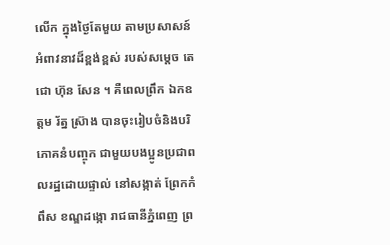លើក ក្នុងថ្ងៃតែមួយ តាមប្រសាសន៍អំពាវនាវដ៏ខ្ពង់ខ្ពស់ របស់សម្តេច តេជោ ហ៊ុន សែន ។ គឺពេលព្រឹក ឯកឧត្តម រ័ត្ន ស្រ៊ាង បានចុះរៀបចំនិងបរិភោគនំបញ្ចុក ជាមួយបងប្អូនប្រជាពលរដ្ឋដោយផ្ទាល់ នៅសង្កាត់ ព្រែកកំពឹស ខណ្ឌដង្កោ រាជធានីភ្នំពេញ ព្រ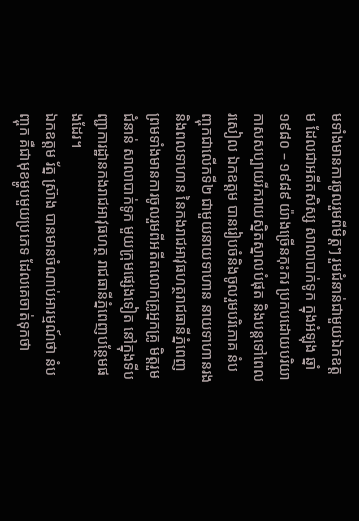មទាំងមានការចូលរួមពីមិត្តៗ រួមជំនាន់ជាមួយឯកឧត្តម ដែលជាអតីតសិស្ស សាលាបាក់ទូក ក្នុងអំឡុង ឆ្នាំ១៩៨០ – ១៩៨៩ យ៉ាងច្រើនកុះករ ប្រកបដោយបរិយាកាសសប្បាយរីករាយស្និតស្នាលបំផុត និងបន្តទៅពេលរសៀល ឯកឧត្តម បានរៀបចំនិងចូលរួមបរិភោគ នំបញ្ចុកជាលើកទី២ ជាមួយនាយទាហាន នាយទាហានរង និងពលទាហាន នៃកងរាជអាវុធហត្ថរាជធានីភ្នំពេញ ព្រមទាំងមានការចូលរួមពីអតីតលោកគ្រូអ្នកគ្រូ មិត្តរួមជំនាន់ សាលាបាក់ទូក មួយក្រុមផ្សេងទៀត នៅក្នុងទីបញ្ជាការដ្ឋានកងរាជអាវុធហត្ថ រាជធានីភ្នំពេញបន្ថែមផងដែរ។
ឯកឧត្តម រ័ត្ន ស្រ៊ាង បានមានចំណាប់អារម្មណ៍ថា នំបញ្ចុក គឺជាមុខម្ហូបមួយប្រភេទ ដែលគេចាត់ទុកថា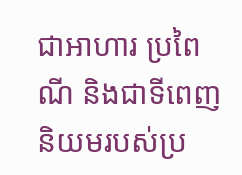ជាអាហារ ប្រពៃណី និងជាទីពេញនិយមរបស់ប្រ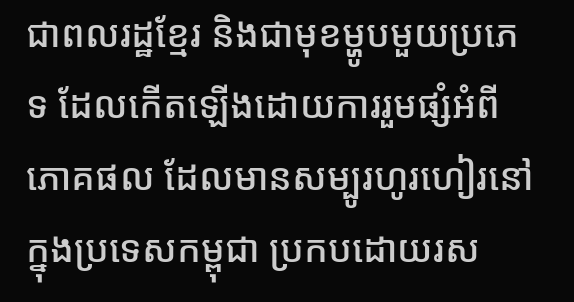ជាពលរដ្ឋខ្មែរ និងជាមុខម្ហូបមួយប្រភេទ ដែលកើតឡើងដោយការរួមផ្សំអំពីភោគផល ដែលមានសម្បូរហូរហៀរនៅក្នុងប្រទេសកម្ពុជា ប្រកបដោយរស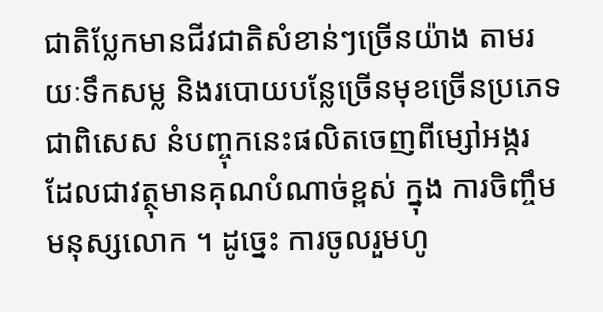ជាតិប្លែកមានជីវជាតិសំខាន់ៗច្រើនយ៉ាង តាមរយៈទឹកសម្ល និងរបោយបន្លែច្រើនមុខច្រើនប្រភេទ ជាពិសេស នំបញ្ចុកនេះផលិតចេញពីម្សៅអង្ករ ដែលជាវត្ថុមានគុណបំណាច់ខ្ពស់ ក្នុង ការចិញ្ចឹមមនុស្សលោក ។ ដូច្នេះ ការចូលរួមហូ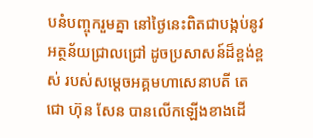បនំបញ្ចុករួមគ្នា នៅថ្ងៃនេះពិតជាបង្កប់នូវអត្ថន័យជ្រាលជ្រៅ ដូចប្រសាសន៍ដ៏ខ្ពង់ខ្ពស់ របស់សម្តេចអគ្គមហាសេនាបតី តេជោ ហ៊ុន សែន បានលើកឡើងខាងដើ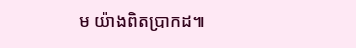ម យ៉ាងពិតប្រាកដ៕